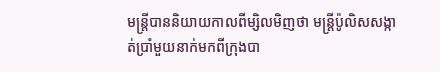មន្ត្រីបាននិយាយកាលពីម្សិលមិញថា មន្ត្រីប៉ូលិសសង្កាត់ប្រាំមួយនាក់មកពីក្រុងបា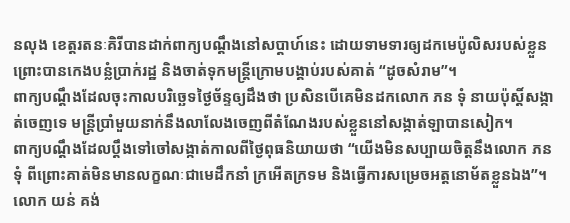នលុង ខេត្តរតនៈគិរីបានដាក់ពាក្យបណ្ដឹងនៅសប្ដាហ៍នេះ ដោយទាមទារឲ្យដកមេប៉ូលិសរបស់ខ្លួន ព្រោះបានកេងបន្លំប្រាក់រដ្ឋ និងចាត់ទុកមន្ត្រីក្រោមបង្គាប់របស់គាត់ “ដូចសំរាម”។
ពាក្យបណ្ដឹងដែលចុះកាលបរិច្ឆេទថ្ងៃច័ន្ទឲ្យដឹងថា ប្រសិនបើគេមិនដកលោក ភន ទុំ នាយប៉ុស្តិ៍សង្កាត់ចេញទេ មន្ត្រីប្រាំមួយនាក់នឹងលាលែងចេញពីតំណែងរបស់ខ្លួននៅសង្កាត់ឡាបានសៀក។
ពាក្យបណ្ដឹងដែលប្ដឹងទៅចៅសង្កាត់កាលពីថ្ងៃពុធនិយាយថា “យើងមិនសប្បាយចិត្តនឹងលោក ភន ទុំ ពីព្រោះគាត់មិនមានលក្ខណៈជាមេដឹកនាំ ក្រអើតក្រទម និងធ្វើការសម្រេចអត្តនោម័តខ្លួនឯង”។
លោក យន់ គង់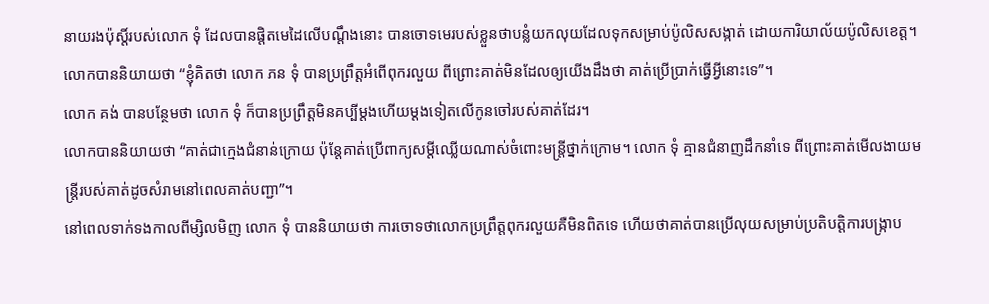នាយរងប៉ុស្តិ៍របស់លោក ទុំ ដែលបានផ្ដិតមេដៃលើបណ្ដឹងនោះ បានចោទមេរបស់ខ្លួនថាបន្លំយកលុយដែលទុកសម្រាប់ប៉ូលិសសង្កាត់ ដោយការិយាល័យប៉ូលិសខេត្ត។
លោកបាននិយាយថា “ខ្ញុំគិតថា លោក ភន ទុំ បានប្រព្រឹត្តអំពើពុករលួយ ពីព្រោះគាត់មិនដែលឲ្យយើងដឹងថា គាត់ប្រើប្រាក់ធ្វើអ្វីនោះទេ”។
លោក គង់ បានបន្ថែមថា លោក ទុំ ក៏បានប្រព្រឹត្តមិនគប្បីម្ដងហើយម្ដងទៀតលើកូនចៅរបស់គាត់ដែរ។
លោកបាននិយាយថា “គាត់ជាក្មេងជំនាន់ក្រោយ ប៉ុន្តែគាត់ប្រើពាក្យសម្ដីឈ្លើយណាស់ចំពោះមន្ត្រីថ្នាក់ក្រោម។ លោក ទុំ គ្មានជំនាញដឹកនាំទេ ពីព្រោះគាត់មើលងាយមន្ត្រីរបស់គាត់ដូចសំរាមនៅពេលគាត់បញ្ជា”។
នៅពេលទាក់ទងកាលពីម្សិលមិញ លោក ទុំ បាននិយាយថា ការចោទថាលោកប្រព្រឹត្តពុករលួយគឺមិនពិតទេ ហើយថាគាត់បានប្រើលុយសម្រាប់ប្រតិបត្តិការបង្ក្រាប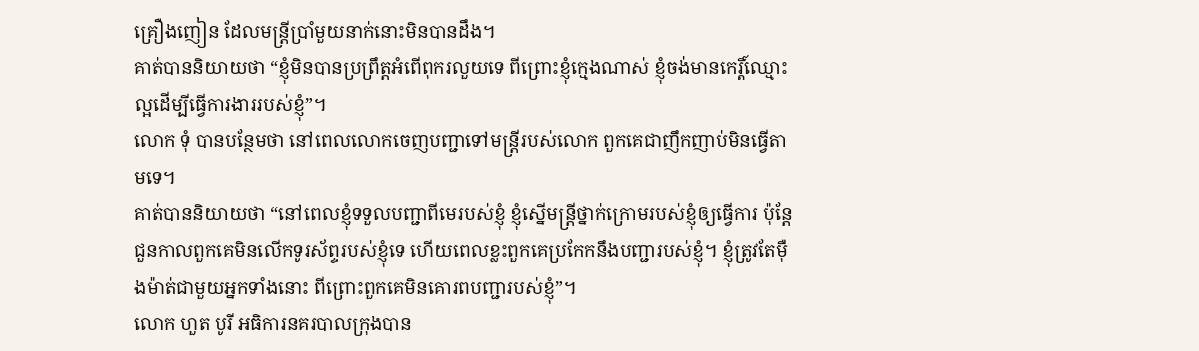គ្រឿងញៀន ដែលមន្ត្រីប្រាំមួយនាក់នោះមិនបានដឹង។
គាត់បាននិយាយថា “ខ្ញុំមិនបានប្រព្រឹត្តអំពើពុករលួយទេ ពីព្រោះខ្ញុំក្មេងណាស់ ខ្ញុំចង់មានកេរ្តិ៍ឈ្មោះល្អដើម្បីធ្វើការងាររបស់ខ្ញុំ”។
លោក ទុំ បានបន្ថែមថា នៅពេលលោកចេញបញ្ជាទៅមន្ត្រីរបស់លោក ពួកគេជាញឹកញាប់មិនធ្វើតាមទេ។
គាត់បាននិយាយថា “នៅពេលខ្ញុំទទួលបញ្ជាពីមេរបស់ខ្ញុំ ខ្ញុំស្នើមន្ត្រីថ្នាក់ក្រោមរបស់ខ្ញុំឲ្យធ្វើការ ប៉ុន្តែជួនកាលពួកគេមិនលើកទូរស័ព្ទរបស់ខ្ញុំទេ ហើយពេលខ្លះពួកគេប្រកែកនឹងបញ្ជារបស់ខ្ញុំ។ ខ្ញុំត្រូវតែម៉ឺងម៉ាត់ជាមួយអ្នកទាំងនោះ ពីព្រោះពួកគេមិនគោរពបញ្ជារបស់ខ្ញុំ”។
លោក ហួត បូរី អធិការនគរបាលក្រុងបាន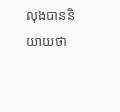លុងបាននិយាយថា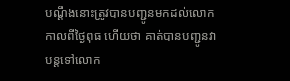បណ្ដឹងនោះត្រូវបានបញ្ជូនមកដល់លោកកាលពីថ្ងៃពុធ ហើយថា គាត់បានបញ្ជូនវាបន្តទៅលោក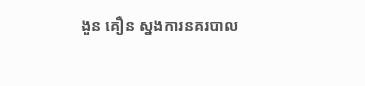ងួន គឿន ស្នងការនគរបាល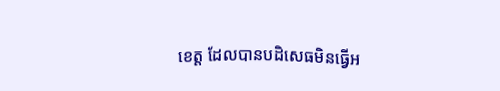ខេត្ត ដែលបានបដិសេធមិនធ្វើអ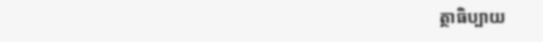ត្ថាធិប្បាយ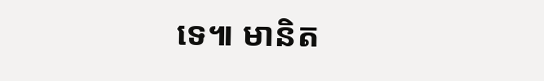ទេ៕ មានិត